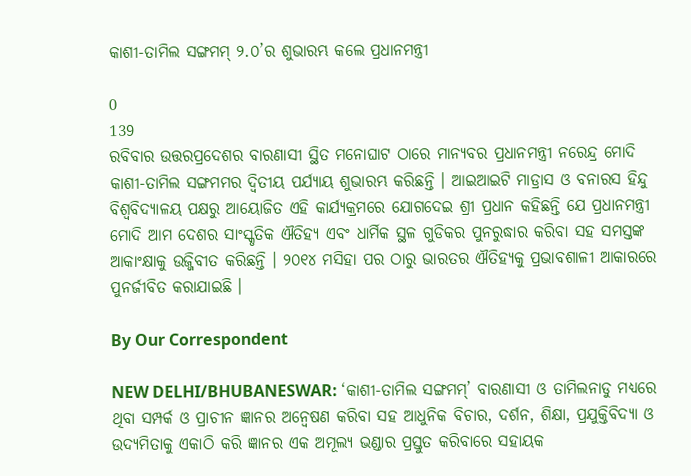କାଶୀ-ତାମିଲ ସଙ୍ଗମମ୍ ୨.୦’ର ଶୁଭାରମ୍ଭ କଲେ ପ୍ରଧାନମନ୍ତ୍ରୀ

0
139
ରବିବାର ଉତ୍ତରପ୍ରଦେଶର ବାରଣାସୀ ସ୍ଥିତ ମନୋଘାଟ ଠାରେ ମାନ୍ୟବର ପ୍ରଧାନମନ୍ତ୍ରୀ ନରେନ୍ଦ୍ର ମୋଦି କାଶୀ-ତାମିଲ ସଙ୍ଗମମର ଦ୍ୱିତୀୟ ପର୍ଯ୍ୟାୟ ଶୁଭାରମ୍ଭ କରିଛନ୍ତି । ଆଇଆଇଟି ମାଡ୍ରାସ ଓ ବନାରସ ହିନ୍ଦୁ ବିଶ୍ୱବିଦ୍ୟାଳୟ ପକ୍ଷରୁ ଆୟୋଜିତ ଏହି କାର୍ଯ୍ୟକ୍ରମରେ ଯୋଗଦେଇ ଶ୍ରୀ ପ୍ରଧାନ କହିଛନ୍ତି ଯେ ପ୍ରଧାନମନ୍ତ୍ରୀ ମୋଦି ଆମ ଦେଶର ସାଂସ୍କୃତିକ ଐତିହ୍ୟ ଏବଂ ଧାର୍ମିକ ସ୍ଥଳ ଗୁଡିକର ପୁନରୁଦ୍ଧାର କରିବା ସହ ସମସ୍ତଙ୍କ ଆକାଂକ୍ଷାକୁ ଉଜ୍ଜିବୀତ କରିଛନ୍ତି । ୨୦୧୪ ମସିହା ପର ଠାରୁ ଭାରତର ଐତିହ୍ୟକୁ ପ୍ରଭାବଶାଳୀ ଆକାରରେ ପୁନର୍ଜୀବିତ କରାଯାଇଛି ।

By Our Correspondent

NEW DELHI/BHUBANESWAR: ‘କାଶୀ-ତାମିଲ ସଙ୍ଗମମ୍’ ବାରଣାସୀ ଓ ତାମିଲନାଡୁ ମଧ୍ୟରେ ଥିବା ସମ୍ପର୍କ ଓ ପ୍ରାଚୀନ ଜ୍ଞାନର ଅନ୍ୱେଷଣ କରିବା ସହ ଆଧୁନିକ ବିଚାର, ଦର୍ଶନ, ଶିକ୍ଷା, ପ୍ରଯୁକ୍ତିବିଦ୍ୟା ଓ ଉଦ୍ୟମିତାକୁ ଏକାଠି କରି ଜ୍ଞାନର ଏକ ଅମୂଲ୍ୟ ଭଣ୍ଡାର ପ୍ରସ୍ତୁତ କରିବାରେ ସହାୟକ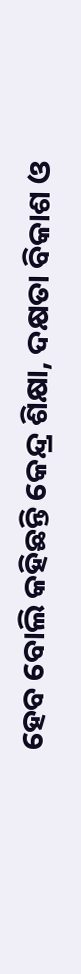ହେବ ବୋଲି କହିଛନ୍ତି କେନ୍ଦ୍ର ଶିକ୍ଷା, ଦକ୍ଷତା ବିକାଶ ଓ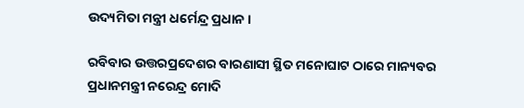ଉଦ୍ୟମିତା ମନ୍ତ୍ରୀ ଧର୍ମେନ୍ଦ୍ର ପ୍ରଧାନ ।

ରବିବାର ଉତ୍ତରପ୍ରଦେଶର ବାରଣାସୀ ସ୍ଥିତ ମନୋଘାଟ ଠାରେ ମାନ୍ୟବର ପ୍ରଧାନମନ୍ତ୍ରୀ ନରେନ୍ଦ୍ର ମୋଦି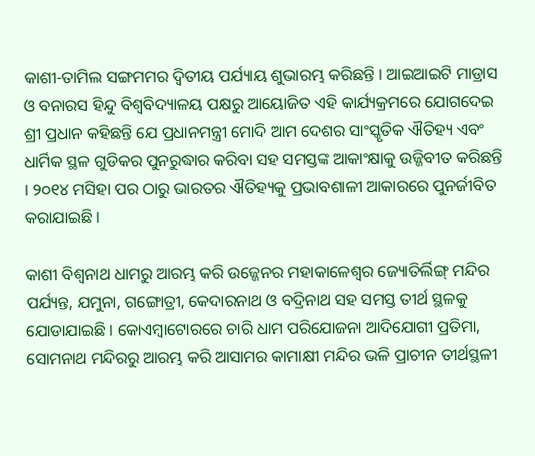କାଶୀ-ତାମିଲ ସଙ୍ଗମମର ଦ୍ୱିତୀୟ ପର୍ଯ୍ୟାୟ ଶୁଭାରମ୍ଭ କରିଛନ୍ତି । ଆଇଆଇଟି ମାଡ୍ରାସ ଓ ବନାରସ ହିନ୍ଦୁ ବିଶ୍ୱବିଦ୍ୟାଳୟ ପକ୍ଷରୁ ଆୟୋଜିତ ଏହି କାର୍ଯ୍ୟକ୍ରମରେ ଯୋଗଦେଇ ଶ୍ରୀ ପ୍ରଧାନ କହିଛନ୍ତି ଯେ ପ୍ରଧାନମନ୍ତ୍ରୀ ମୋଦି ଆମ ଦେଶର ସାଂସ୍କୃତିକ ଐତିହ୍ୟ ଏବଂ ଧାର୍ମିକ ସ୍ଥଳ ଗୁଡିକର ପୁନରୁଦ୍ଧାର କରିବା ସହ ସମସ୍ତଙ୍କ ଆକାଂକ୍ଷାକୁ ଉଜ୍ଜିବୀତ କରିଛନ୍ତି । ୨୦୧୪ ମସିହା ପର ଠାରୁ ଭାରତର ଐତିହ୍ୟକୁ ପ୍ରଭାବଶାଳୀ ଆକାରରେ ପୁନର୍ଜୀବିତ କରାଯାଇଛି ।

କାଶୀ ବିଶ୍ୱନାଥ ଧାମରୁ ଆରମ୍ଭ କରି ଉଜ୍ଜେନର ମହାକାଳେଶ୍ୱର ଜ୍ୟୋତିର୍ଲିଙ୍ଗ୍ ମନ୍ଦିର ପର୍ଯ୍ୟନ୍ତ, ଯମୁନା, ଗଙ୍ଗୋତ୍ରୀ, କେଦାରନାଥ ଓ ବଦ୍ରିନାଥ ସହ ସମସ୍ତ ତୀର୍ଥ ସ୍ଥଳକୁ ଯୋଡାଯାଇଛି । କୋଏମ୍ବାଟୋରରେ ଚାରି ଧାମ ପରିଯୋଜନା ଆଦିଯୋଗୀ ପ୍ରତିମା, ସୋମନାଥ ମନ୍ଦିରରୁ ଆରମ୍ଭ କରି ଆସାମର କାମାକ୍ଷୀ ମନ୍ଦିର ଭଳି ପ୍ରାଚୀନ ତୀର୍ଥସ୍ଥଳୀ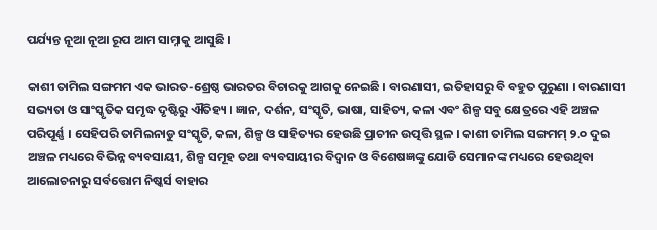ପର୍ଯ୍ୟନ୍ତ ନୂଆ ନୂଆ ରୂପ ଆମ ସାମ୍ନାକୁ ଆସୁଛି ।

କାଶୀ ତାମିଲ ସଙ୍ଗମମ ଏକ ଭାରତ-ଶ୍ରେଷ୍ଠ ଭାରତର ବିଚାରକୁ ଆଗକୁ ନେଇଛି । ବାରଣାସୀ, ଇତିହାସରୁ ବି ବହୁତ ପୁରୁଣା । ବାରଣାସୀ ସଭ୍ୟତା ଓ ସାଂସ୍କୃତିକ ସମୃଦ୍ଧ ଦୃଷ୍ଟିରୁ ଐତିହ୍ୟ । ଜ୍ଞାନ, ଦର୍ଶନ, ସଂସ୍କୃତି, ଭାଷା, ସାହିତ୍ୟ, କଳା ଏବଂ ଶିଳ୍ପ ସବୁ କ୍ଷେତ୍ରରେ ଏହି ଅଞ୍ଚଳ ପରିପୂର୍ଣ୍ଣ । ସେହିପରି ତାମିଲନାଡୁ ସଂସ୍କୃତି, କଳା, ଶିଳ୍ପ ଓ ସାହିତ୍ୟର ହେଉଛି ପ୍ରାଚୀନ ଉତ୍ପତ୍ତି ସ୍ଥଳ । କାଶୀ ତାମିଲ ସଙ୍ଗମମ୍ ୨.୦ ଦୁଇ ଅଞ୍ଚଳ ମଧ୍ୟରେ ବିଭିନ୍ନ ବ୍ୟବସାୟୀ, ଶିଳ୍ପ ସମୂହ ତଥା ବ୍ୟବସାୟୀର ବିଦ୍ୱାନ ଓ ବିଶେଷଜ୍ଞଙ୍କୁ ଯୋଡି ସେମାନଙ୍କ ମଧ୍ୟରେ ହେଉଥିବା ଆଲୋଚନାରୁ ସର୍ବତ୍ତୋମ ନିଷ୍କର୍ସ ବାହାର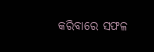କରିବାରେ ସଫଳ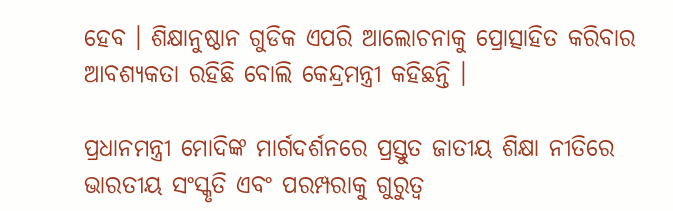ହେବ । ଶିକ୍ଷାନୁଷ୍ଠାନ ଗୁଡିକ ଏପରି ଆଲୋଚନାକୁ ପ୍ରୋତ୍ସାହିତ କରିବାର ଆବଶ୍ୟକତା ରହିଛି ବୋଲି କେନ୍ଦ୍ରମନ୍ତ୍ରୀ କହିଛନ୍ତି ।

ପ୍ରଧାନମନ୍ତ୍ରୀ ମୋଦିଙ୍କ ମାର୍ଗଦର୍ଶନରେ ପ୍ରସ୍ତୁତ ଜାତୀୟ ଶିକ୍ଷା ନୀତିରେ ଭାରତୀୟ ସଂସ୍କୃତି ଏବଂ ପରମ୍ପରାକୁ ଗୁରୁତ୍ୱ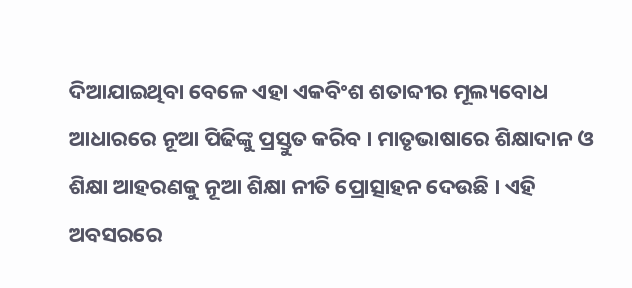ଦିଆଯାଇଥିବା ବେଳେ ଏହା ଏକବିଂଶ ଶତାବ୍ଦୀର ମୂଲ୍ୟବୋଧ ଆଧାରରେ ନୂଆ ପିଢିଙ୍କୁ ପ୍ରସ୍ତୁତ କରିବ । ମାତୃଭାଷାରେ ଶିକ୍ଷାଦାନ ଓ ଶିକ୍ଷା ଆହରଣକୁ ନୂଆ ଶିକ୍ଷା ନୀତି ପ୍ରୋତ୍ସାହନ ଦେଉଛି । ଏହି ଅବସରରେ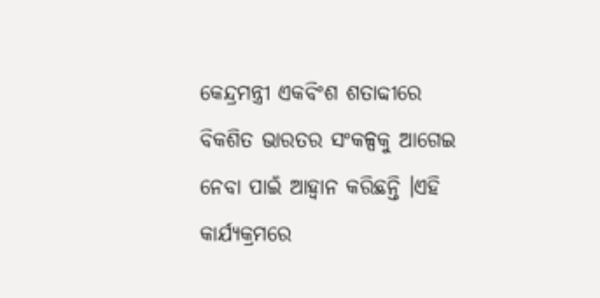କେନ୍ଦ୍ରମନ୍ତ୍ରୀ ଏକବିଂଶ ଶତାବ୍ଦୀରେ ବିକଶିତ ଭାରତର ସଂକଳ୍ପକୁ ଆଗେଇ ନେବା ପାଇଁ ଆହ୍ୱାନ କରିଛନ୍ତି ।ଏହି କାର୍ଯ୍ୟକ୍ରମରେ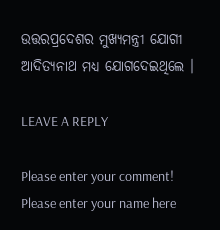ଉତ୍ତରପ୍ରଦେଶର ମୁଖ୍ୟମନ୍ତ୍ରୀ ଯୋଗୀ ଆଦିତ୍ୟନାଥ ମଧ୍ୟ ଯୋଗଦେଇଥିଲେ ।

LEAVE A REPLY

Please enter your comment!
Please enter your name here